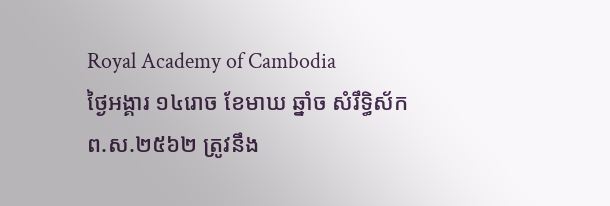Royal Academy of Cambodia
ថ្ងៃអង្គារ ១៤រោច ខែមាឃ ឆ្នាំច សំរឹទ្ធិស័ក ព.ស.២៥៦២ ត្រូវនឹង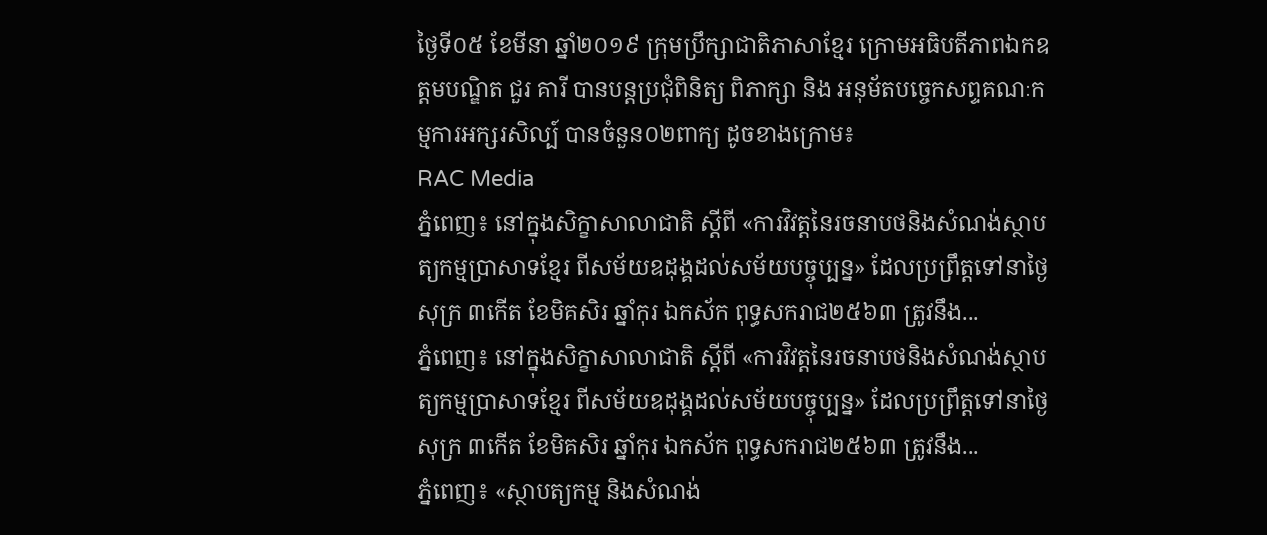ថ្ងៃទី០៥ ខែមីនា ឆ្នាំ២០១៩ ក្រុមប្រឹក្សាជាតិភាសាខ្មែរ ក្រោមអធិបតីភាពឯកឧត្តមបណ្ឌិត ជួរ គារី បានបន្តប្រជុំពិនិត្យ ពិភាក្សា និង អនុម័តបច្ចេកសព្ទគណៈកម្មការអក្សរសិល្ប៍ បានចំនួន០២ពាក្យ ដូចខាងក្រោម៖
RAC Media
ភ្នំពេញ៖ នៅក្នុងសិក្ខាសាលាជាតិ ស្ដីពី «ការវិវត្តនៃរចនាបថនិងសំណង់ស្ថាបត្យកម្មប្រាសាទខ្មែរ ពីសម័យឧដុង្គដល់សម័យបច្ចុប្បន្ន» ដែលប្រព្រឹត្តទៅនាថ្ងៃសុក្រ ៣កើត ខែមិគសិរ ឆ្នាំកុរ ឯកស័ក ពុទ្ធសករាជ២៥៦៣ ត្រូវនឹង...
ភ្នំពេញ៖ នៅក្នុងសិក្ខាសាលាជាតិ ស្ដីពី «ការវិវត្តនៃរចនាបថនិងសំណង់ស្ថាបត្យកម្មប្រាសាទខ្មែរ ពីសម័យឧដុង្គដល់សម័យបច្ចុប្បន្ន» ដែលប្រព្រឹត្តទៅនាថ្ងៃសុក្រ ៣កើត ខែមិគសិរ ឆ្នាំកុរ ឯកស័ក ពុទ្ធសករាជ២៥៦៣ ត្រូវនឹង...
ភ្នំពេញ៖ «ស្ថាបត្យកម្ម និងសំណង់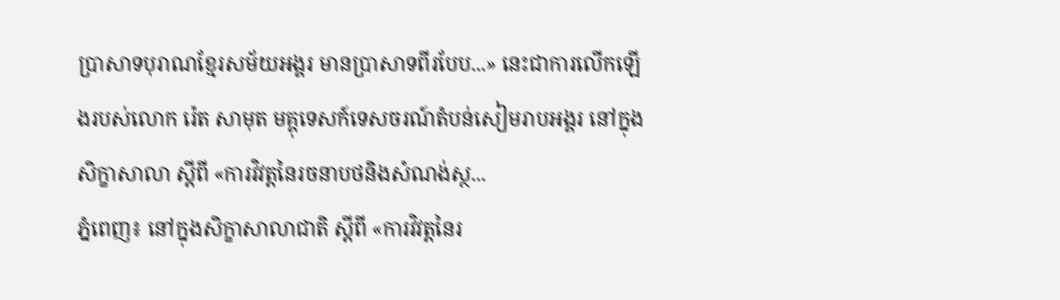ប្រាសាទបុរាណខ្មែរសម័យអង្គរ មានប្រាសាទពីរបែប...» នេះជាការលើកឡើងរបស់លោក រ៉េត សាមុត មគ្គុទេសក៍ទេសចរណ៍តំបន់សៀមរាបអង្គរ នៅក្នុងសិក្ខាសាលា ស្ដីពី «ការវិវត្តនៃរចនាបថនិងសំណង់ស្ថ...
ភ្នំពេញ៖ នៅក្នុងសិក្ខាសាលាជាតិ ស្ដីពី «ការវិវត្តនៃរ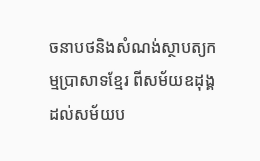ចនាបថនិងសំណង់ស្ថាបត្យកម្មប្រាសាទខ្មែរ ពីសម័យឧដុង្គដល់សម័យប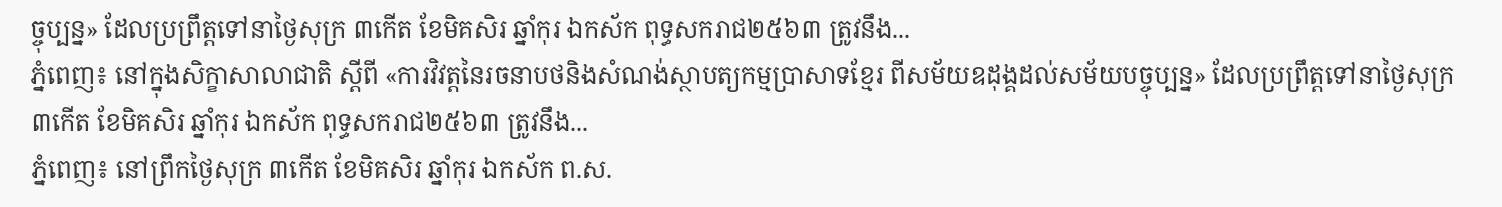ច្ចុប្បន្ន» ដែលប្រព្រឹត្តទៅនាថ្ងៃសុក្រ ៣កើត ខែមិគសិរ ឆ្នាំកុរ ឯកស័ក ពុទ្ធសករាជ២៥៦៣ ត្រូវនឹង...
ភ្នំពេញ៖ នៅក្នុងសិក្ខាសាលាជាតិ ស្ដីពី «ការវិវត្តនៃរចនាបថនិងសំណង់ស្ថាបត្យកម្មប្រាសាទខ្មែរ ពីសម័យឧដុង្គដល់សម័យបច្ចុប្បន្ន» ដែលប្រព្រឹត្តទៅនាថ្ងៃសុក្រ ៣កើត ខែមិគសិរ ឆ្នាំកុរ ឯកស័ក ពុទ្ធសករាជ២៥៦៣ ត្រូវនឹង...
ភ្នំពេញ៖ នៅព្រឹកថ្ងៃសុក្រ ៣កើត ខែមិគសិរ ឆ្នាំកុរ ឯកស័ក ព.ស.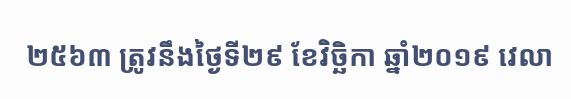២៥៦៣ ត្រូវនឹងថ្ងៃទី២៩ ខែវិច្ឆិកា ឆ្នាំ២០១៩ វេលា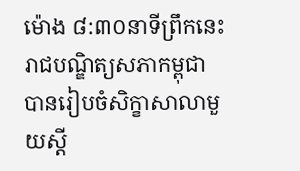ម៉ោង ៨:៣០នាទីព្រឹកនេះ រាជបណ្ឌិត្យសភាកម្ពុជា បានរៀបចំសិក្ខាសាលាមួយស្ដី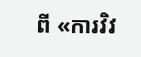ពី «ការវិវ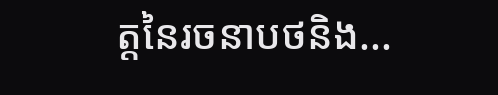ត្តនៃរចនាបថនិង...